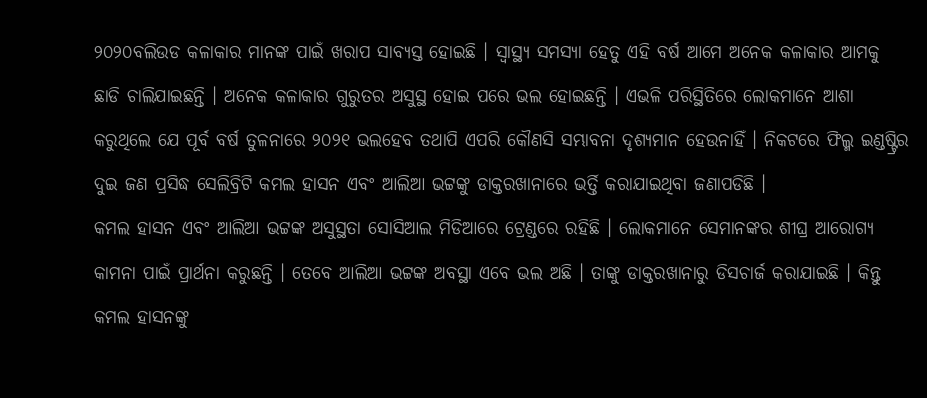୨୦୨୦ବଲିଉଡ କଳାକାର ମାନଙ୍କ ପାଇଁ ଖରାପ ସାବ୍ୟସ୍ତ ହୋଇଛି । ସ୍ୱାସ୍ଥ୍ୟ ସମସ୍ୟା ହେତୁ ଏହି ବର୍ଷ ଆମେ ଅନେକ କଳାକାର ଆମକୁ ଛାଡି ଚାଲିଯାଇଛନ୍ତି । ଅନେକ କଳାକାର ଗୁରୁତର ଅସୁସ୍ଥ ହୋଇ ପରେ ଭଲ ହୋଇଛନ୍ତି । ଏଭଳି ପରିସ୍ଥିତିରେ ଲୋକମାନେ ଆଶା କରୁଥିଲେ ଯେ ପୂର୍ବ ବର୍ଷ ତୁଳନାରେ ୨୦୨୧ ଭଲହେବ ତଥାପି ଏପରି କୌଣସି ସମ୍ଭାବନା ଦୃଶ୍ୟମାନ ହେଉନାହିଁ । ନିକଟରେ ଫିଲ୍ମ ଇଣ୍ଡଷ୍ଟ୍ରିର ଦୁଇ ଜଣ ପ୍ରସିଦ୍ଧ ସେଲିବ୍ରିଟି କମଲ ହାସନ ଏବଂ ଆଲିଆ ଭଟ୍ଟଙ୍କୁ ଡାକ୍ତରଖାନାରେ ଭର୍ତ୍ତି କରାଯାଇଥିବା ଜଣାପଡିଛି ।
କମଲ ହାସନ ଏବଂ ଆଲିଆ ଭଟ୍ଟଙ୍କ ଅସୁସ୍ଥତା ସୋସିଆଲ ମିଡିଆରେ ଟ୍ରେଣ୍ଡରେ ରହିଛି । ଲୋକମାନେ ସେମାନଙ୍କର ଶୀଘ୍ର ଆରୋଗ୍ୟ କାମନା ପାଇଁ ପ୍ରାର୍ଥନା କରୁଛନ୍ତି । ତେବେ ଆଲିଆ ଭଟ୍ଟଙ୍କ ଅବସ୍ଥା ଏବେ ଭଲ ଅଛି । ତାଙ୍କୁ ଡାକ୍ତରଖାନାରୁ ଡିସଚାର୍ଜ କରାଯାଇଛି । କିନ୍ତୁ କମଲ ହାସନଙ୍କୁ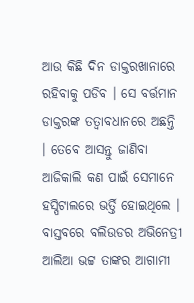ଆଉ କିଛି ଦିନ ଡାକ୍ତରଖାନାରେ ରହିବାକୁ ପଡିବ । ସେ ବର୍ତ୍ତମାନ ଡାକ୍ତରଙ୍କ ତତ୍ବାବଧାନରେ ଅଛନ୍ତି । ତେବେ ଆସନ୍ତୁ ଜାଣିବା ଆଜିକାଲି କଣ ପାଇଁ ସେମାନେ ହସ୍ପିଟାଲରେ ଭର୍ତ୍ତି ହୋଇଥିଲେ ।
ବାସ୍ତବରେ ବଲିଉଡର ଅଭିନେତ୍ରୀ ଆଲିଆ ଭଟ୍ଟ ତାଙ୍କର ଆଗାମୀ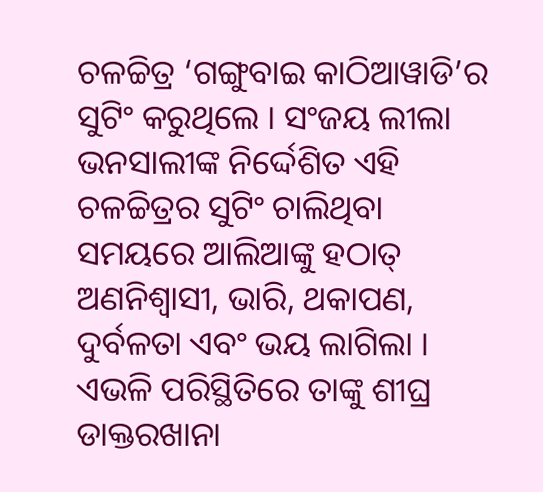ଚଳଚ୍ଚିତ୍ର ‘ଗଙ୍ଗୁବାଇ କାଠିଆୱାଡି’ର ସୁଟିଂ କରୁଥିଲେ । ସଂଜୟ ଲୀଲା ଭନସାଲୀଙ୍କ ନିର୍ଦ୍ଦେଶିତ ଏହି ଚଳଚ୍ଚିତ୍ରର ସୁଟିଂ ଚାଲିଥିବା ସମୟରେ ଆଲିଆଙ୍କୁ ହଠାତ୍ ଅଣନିଶ୍ୱାସୀ, ଭାରି, ଥକାପଣ, ଦୁର୍ବଳତା ଏବଂ ଭୟ ଲାଗିଲା । ଏଭଳି ପରିସ୍ଥିତିରେ ତାଙ୍କୁ ଶୀଘ୍ର ଡାକ୍ତରଖାନା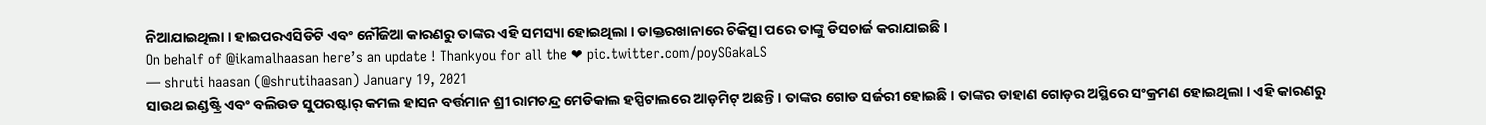ନିଆଯାଇଥିଲା । ହାଇପରଏସିଡିଟି ଏବଂ ନୌଜିଆ କାରଣରୁ ତାଙ୍କର ଏହି ସମସ୍ୟା ହୋଇଥିଲା । ଡାକ୍ତରଖାନାରେ ଚିକିତ୍ସା ପରେ ତାଙ୍କୁ ଡିସଚାର୍ଜ କରାଯାଇଛି ।
On behalf of @ikamalhaasan here’s an update ! Thankyou for all the ❤ pic.twitter.com/poySGakaLS
— shruti haasan (@shrutihaasan) January 19, 2021
ସାଉଥ ଇଣ୍ଡଷ୍ଟ୍ରି ଏବଂ ବଲିଉଡ ସୁପରଷ୍ଟାର୍ କମଲ ହାସନ ବର୍ତ୍ତମାନ ଶ୍ରୀ ରାମଚନ୍ଦ୍ର ମେଡିକାଲ ହସ୍ପିଟାଲରେ ଆଡ଼ମିଟ୍ ଅଛନ୍ତି । ତାଙ୍କର ଗୋଡ ସର୍ଜରୀ ହୋଇଛି । ତାଙ୍କର ଡାହାଣ ଗୋଡ଼ର ଅସ୍ଥିରେ ସଂକ୍ରମଣ ହୋଇଥିଲା । ଏହି କାରଣରୁ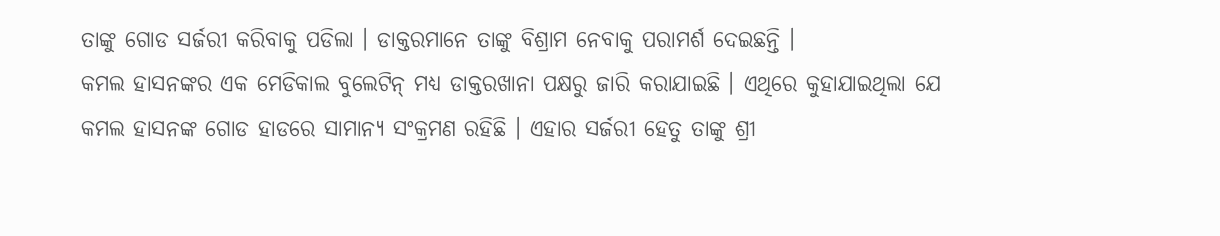ତାଙ୍କୁ ଗୋଡ ସର୍ଜରୀ କରିବାକୁ ପଡିଲା । ଡାକ୍ତରମାନେ ତାଙ୍କୁ ବିଶ୍ରାମ ନେବାକୁ ପରାମର୍ଶ ଦେଇଛନ୍ତି ।
କମଲ ହାସନଙ୍କର ଏକ ମେଡିକାଲ ବୁଲେଟିନ୍ ମଧ୍ୟ ଡାକ୍ତରଖାନା ପକ୍ଷରୁ ଜାରି କରାଯାଇଛି । ଏଥିରେ କୁହାଯାଇଥିଲା ଯେ କମଲ ହାସନଙ୍କ ଗୋଡ ହାଡରେ ସାମାନ୍ୟ ସଂକ୍ରମଣ ରହିଛି । ଏହାର ସର୍ଜରୀ ହେତୁ ତାଙ୍କୁ ଶ୍ରୀ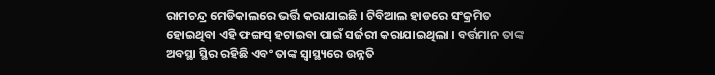ରାମଚନ୍ଦ୍ର ମେଡିକାଲରେ ଭର୍ତ୍ତି କରାଯାଇଛି । ଟିବିଆଲ ହାଡରେ ସଂକ୍ରମିତ ହୋଇଥିବା ଏହି ଫଙ୍ଗସ୍ ହଟାଇବା ପାଇଁ ସର୍ଜରୀ କରାଯାଇଥିଲା । ବର୍ତ୍ତମାନ ତାଙ୍କ ଅବସ୍ଥା ସ୍ଥିର ରହିଛି ଏବଂ ତାଙ୍କ ସ୍ୱାସ୍ଥ୍ୟରେ ଉନ୍ନତି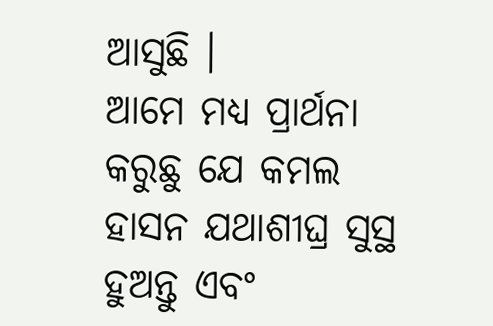ଆସୁଛି ।
ଆମେ ମଧ୍ୟ ପ୍ରାର୍ଥନା କରୁଛୁ ଯେ କମଲ ହାସନ ଯଥାଶୀଘ୍ର ସୁସ୍ଥ ହୁଅନ୍ତୁ ଏବଂ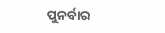ପୁନର୍ବାର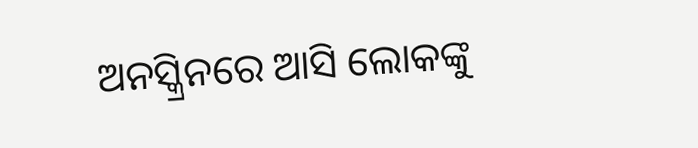ଅନସ୍କ୍ରିନରେ ଆସି ଲୋକଙ୍କୁ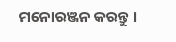ମନୋରଞ୍ଜନ କରନ୍ତୁ ।